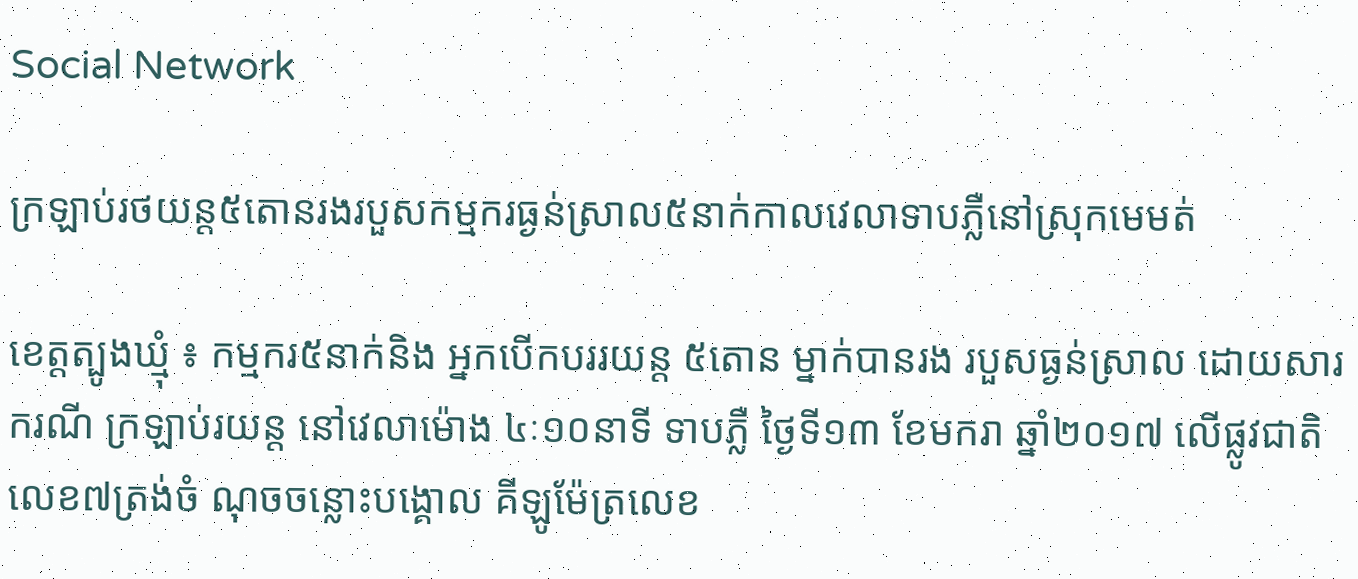Social Network

ក្រឡាប់រថយន្ត៥តោនរងរបួសកម្មករធ្ងន់ស្រាល៥នាក់កាលវេលាទាបភ្លឺនៅស្រុកមេមត់

ខេត្តត្បូងឃ្មំុ ៖ កម្មករ៥នាក់និង អ្នកបើកបររយន្ត ៥តោន ម្នាក់បានរង របួសធ្ងន់ស្រាល ដោយសារករណី ក្រឡាប់រយន្ត នៅវេលាម៉ោង ៤ៈ១០នាទី ទាបភ្លឺ ថ្ងៃទី១៣ ខែមករា ឆ្នាំ២០១៧ លេីផ្លូវជាតិលេខ៧ត្រង់ចំ ណុចចន្លោះបង្គោល គីឡូម៉ែត្រលេខ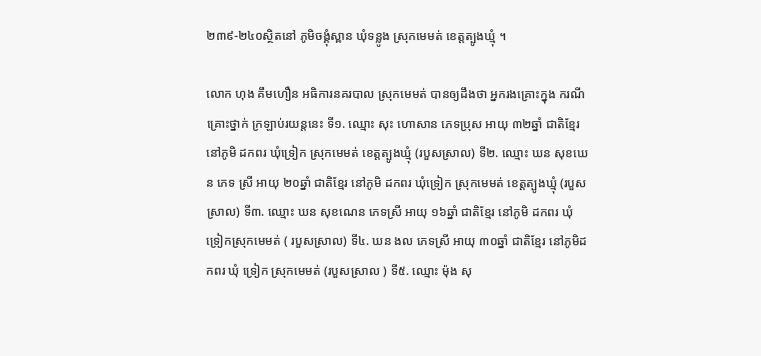២៣៩-២៤០ស្ថិតនៅ ភូមិចង្គុំស្ពាន ឃុំទន្លូង ស្រុកមេមត់ ខេត្តត្បូងឃ្មុំ ។

លោក ហុង គឹមហឿន អធិការនគរបាល ស្រុកមេមត់ បានឲ្យដឹងថា អ្នករងគ្រោះក្នុង ករណីគ្រោះថ្នាក់ ក្រឡាប់រយន្តនេះ ទី១. ឈ្មោះ សុះ ហោសាន ភេទប្រុស អាយុ ៣២ឆ្នាំ ជាតិខ្មែរ នៅភូមិ ដកពរ ឃុំទ្រៀក ស្រុកមេមត់ ខេត្តត្បូងឃ្មុំ (របួសស្រាល) ទី២. ឈ្មោះ ឃន សុខឃេន ភេទ ស្រី អាយុ ២០ឆ្នាំ ជាតិខ្មែរ នៅភូមិ ដកពរ ឃុំទ្រៀក ស្រុកមេមត់ ខេត្តត្បូងឃ្មុំ (របួសស្រាល) ទី៣. ឈ្មោះ ឃន សុខណេន ភេទស្រី អាយុ ១៦ឆ្នាំ ជាតិខ្មែរ នៅភូមិ ដកពរ ឃុំ ទ្រៀកស្រុកមេមត់ ( របួសស្រាល) ទី៤. ឃន ងល ភេទស្រី អាយុ ៣០ឆ្នាំ ជាតិខ្មែរ នៅភូមិដកពរ ឃុំ ទ្រៀក ស្រុកមេមត់ (របួសស្រាល ) ទី៥. ឈ្មោះ ម៉ុង សុ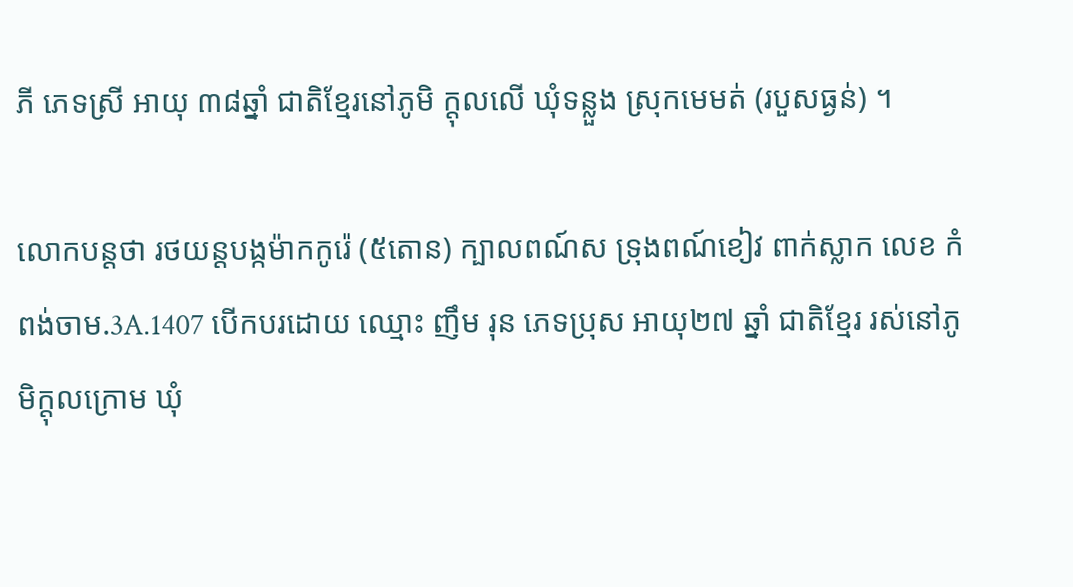ភី ភេទស្រី អាយុ ៣៨ឆ្នាំ ជាតិខ្មែរនៅភូមិ ក្តុលលើ ឃុំទន្លួង ស្រុកមេមត់ (របួសធ្ងន់) ។

លោកបន្តថា រថយន្តបង្កម៉ាកកូរ៉េ (៥តោន) ក្បាលពណ៍ស ទ្រុងពណ៍ខៀវ ពាក់ស្លាក លេខ កំពង់ចាម.3A.1407 បេីកបរដោយ ឈ្មោះ ញឹម រុន ភេទប្រុស អាយុ២៧ ឆ្នាំ ជាតិខ្មែរ រស់នៅភូមិក្តុលក្រោម ឃុំ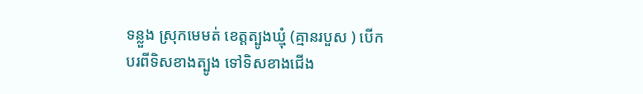ទន្លួង ស្រុកមេមត់ ខេត្តត្បូងឃ្មុំ (គ្មានរបួស ) បេីកបរពីទិសខាងត្បូង ទៅទិសខាងជេីង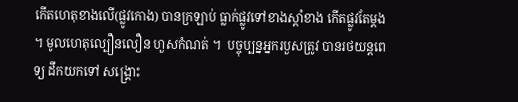កេីតហេតុខាងលេី(ផ្លូវកេាង) បានក្រឡាប់ ធ្លាក់ផ្លូវទៅខាងស្តាំខាង កេីតផ្លូវតែម្តង ។ មូលហេតុល្បឿនលឿន ហួសកំណត់ ។  បច្ចុប្បន្នអ្នករបួសត្រូវ បានរថយន្តពេទ្យ ដឹកយកទៅ សង្រ្គោះ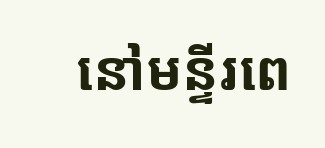នៅមន្ទីរពេ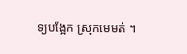ទ្យបង្អែក ស្រុកមេមត់ ។